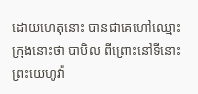ដោយហេតុនោះ បានជាគេហៅឈ្មោះក្រុងនោះថា បាបិល ពីព្រោះនៅទីនោះ ព្រះយេហូវ៉ា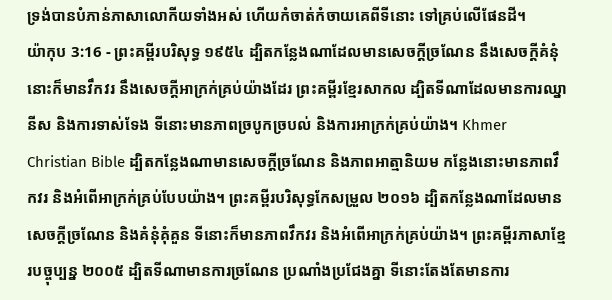ទ្រង់បានបំភាន់ភាសាលោកីយទាំងអស់ ហើយកំចាត់កំចាយគេពីទីនោះ ទៅគ្រប់លើផែនដី។
យ៉ាកុប 3:16 - ព្រះគម្ពីរបរិសុទ្ធ ១៩៥៤ ដ្បិតកន្លែងណាដែលមានសេចក្ដីច្រណែន នឹងសេចក្ដីគំនុំ នោះក៏មានវឹកវរ នឹងសេចក្ដីអាក្រក់គ្រប់យ៉ាងដែរ ព្រះគម្ពីរខ្មែរសាកល ដ្បិតទីណាដែលមានការឈ្នានីស និងការទាស់ទែង ទីនោះមានភាពច្របូកច្របល់ និងការអាក្រក់គ្រប់យ៉ាង។ Khmer Christian Bible ដ្បិតកន្លែងណាមានសេចក្ដីច្រណែន និងភាពអាត្មានិយម កន្លែងនោះមានភាពវឹកវរ និងអំពើអាក្រក់គ្រប់បែបយ៉ាង។ ព្រះគម្ពីរបរិសុទ្ធកែសម្រួល ២០១៦ ដ្បិតកន្លែងណាដែលមានសេចក្ដីច្រណែន និងគំនុំគុំគួន ទីនោះក៏មានភាពវឹកវរ និងអំពើអាក្រក់គ្រប់យ៉ាង។ ព្រះគម្ពីរភាសាខ្មែរបច្ចុប្បន្ន ២០០៥ ដ្បិតទីណាមានការច្រណែន ប្រណាំងប្រជែងគ្នា ទីនោះតែងតែមានការ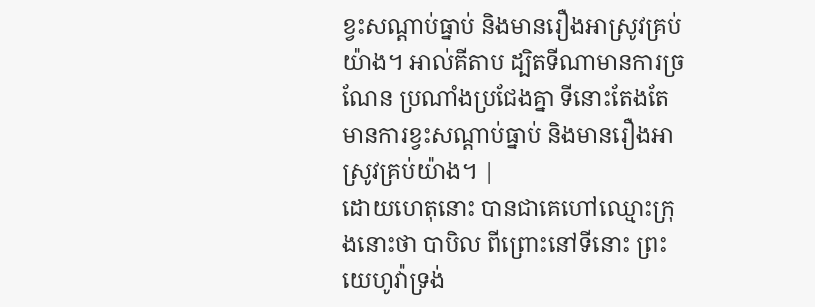ខ្វះសណ្ដាប់ធ្នាប់ និងមានរឿងអាស្រូវគ្រប់យ៉ាង។ អាល់គីតាប ដ្បិតទីណាមានការច្រណែន ប្រណាំងប្រជែងគ្នា ទីនោះតែងតែមានការខ្វះសណ្ដាប់ធ្នាប់ និងមានរឿងអាស្រូវគ្រប់យ៉ាង។ |
ដោយហេតុនោះ បានជាគេហៅឈ្មោះក្រុងនោះថា បាបិល ពីព្រោះនៅទីនោះ ព្រះយេហូវ៉ាទ្រង់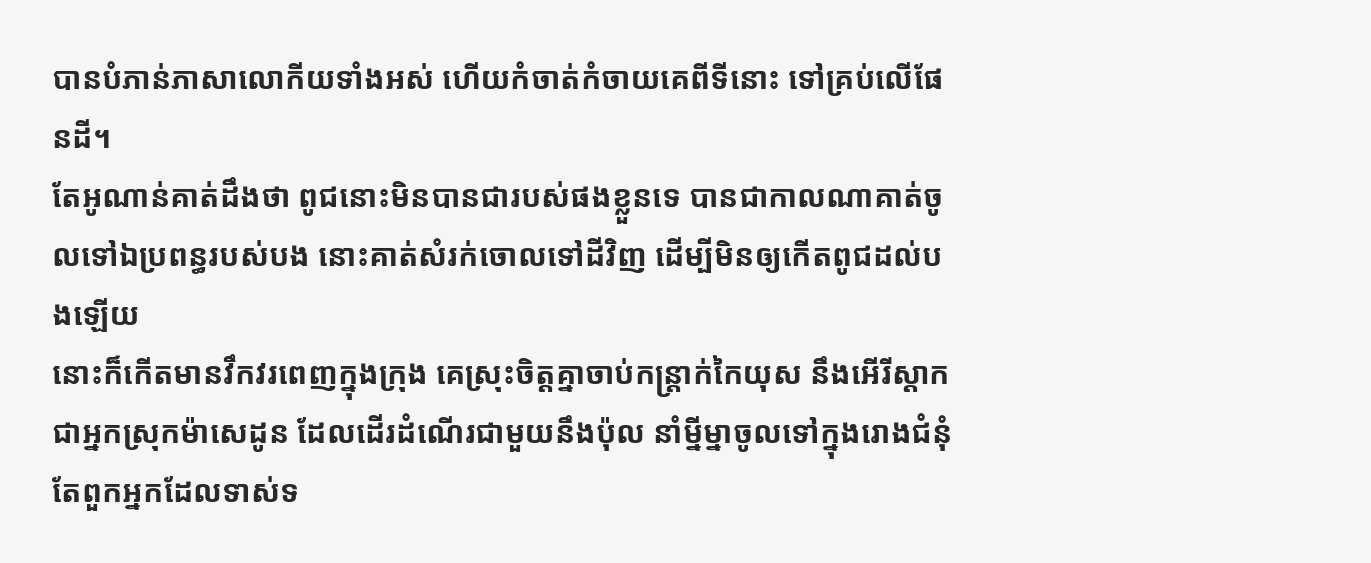បានបំភាន់ភាសាលោកីយទាំងអស់ ហើយកំចាត់កំចាយគេពីទីនោះ ទៅគ្រប់លើផែនដី។
តែអូណាន់គាត់ដឹងថា ពូជនោះមិនបានជារបស់ផងខ្លួនទេ បានជាកាលណាគាត់ចូលទៅឯប្រពន្ធរបស់បង នោះគាត់សំរក់ចោលទៅដីវិញ ដើម្បីមិនឲ្យកើតពូជដល់បងឡើយ
នោះក៏កើតមានវឹកវរពេញក្នុងក្រុង គេស្រុះចិត្តគ្នាចាប់កន្ត្រាក់កៃយុស នឹងអើរីស្តាក ជាអ្នកស្រុកម៉ាសេដូន ដែលដើរដំណើរជាមួយនឹងប៉ុល នាំម្នីម្នាចូលទៅក្នុងរោងជំនុំ
តែពួកអ្នកដែលទាស់ទ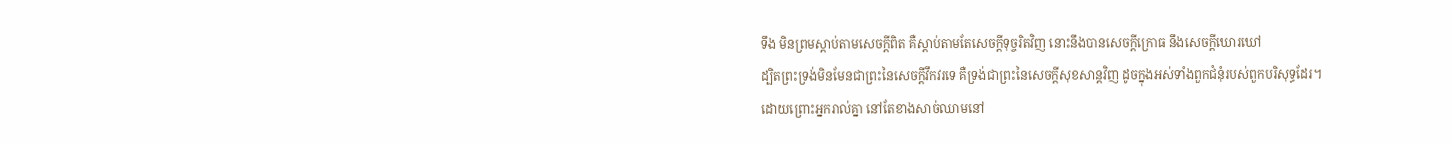ទឹង មិនព្រមស្តាប់តាមសេចក្ដីពិត គឺស្តាប់តាមតែសេចក្ដីទុច្ចរិតវិញ នោះនឹងបានសេចក្ដីក្រោធ នឹងសេចក្ដីឃោរឃៅ
ដ្បិតព្រះទ្រង់មិនមែនជាព្រះនៃសេចក្ដីវឹកវរទេ គឺទ្រង់ជាព្រះនៃសេចក្ដីសុខសាន្តវិញ ដូចក្នុងអស់ទាំងពួកជំនុំរបស់ពួកបរិសុទ្ធដែរ។
ដោយព្រោះអ្នករាល់គ្នា នៅតែខាងសាច់ឈាមនៅ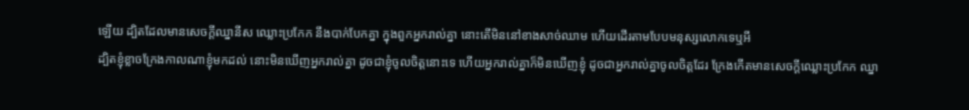ឡើយ ដ្បិតដែលមានសេចក្ដីឈ្នានីស ឈ្លោះប្រកែក នឹងបាក់បែកគ្នា ក្នុងពួកអ្នករាល់គ្នា នោះតើមិននៅខាងសាច់ឈាម ហើយដើរតាមបែបមនុស្សលោកទេឬអី
ដ្បិតខ្ញុំខ្លាចក្រែងកាលណាខ្ញុំមកដល់ នោះមិនឃើញអ្នករាល់គ្នា ដូចជាខ្ញុំចូលចិត្តនោះទេ ហើយអ្នករាល់គ្នាក៏មិនឃើញខ្ញុំ ដូចជាអ្នករាល់គ្នាចូលចិត្តដែរ ក្រែងកើតមានសេចក្ដីឈ្លោះប្រកែក ឈ្នា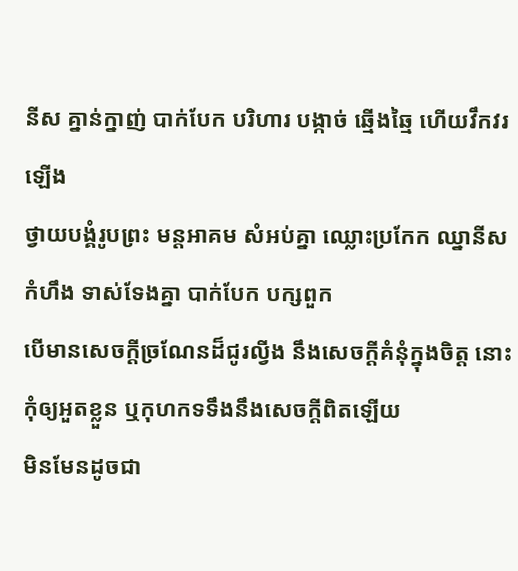នីស គ្នាន់ក្នាញ់ បាក់បែក បរិហារ បង្កាច់ ឆ្មើងឆ្មៃ ហើយវឹកវរឡើង
ថ្វាយបង្គំរូបព្រះ មន្តអាគម សំអប់គ្នា ឈ្លោះប្រកែក ឈ្នានីស កំហឹង ទាស់ទែងគ្នា បាក់បែក បក្សពួក
បើមានសេចក្ដីច្រណែនដ៏ជូរល្វីង នឹងសេចក្ដីគំនុំក្នុងចិត្ត នោះកុំឲ្យអួតខ្លួន ឬកុហកទទឹងនឹងសេចក្ដីពិតឡើយ
មិនមែនដូចជា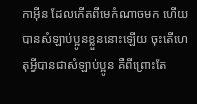កាអ៊ីន ដែលកើតពីមេកំណាចមក ហើយបានសំឡាប់ប្អូនខ្លួននោះឡើយ ចុះតើហេតុអ្វីបានជាសំឡាប់ប្អូន គឺពីព្រោះតែ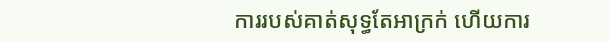ការរបស់គាត់សុទ្ធតែអាក្រក់ ហើយការ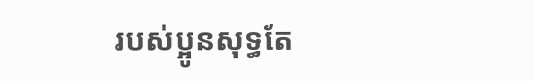របស់ប្អូនសុទ្ធតែ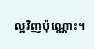ល្អវិញប៉ុណ្ណោះ។